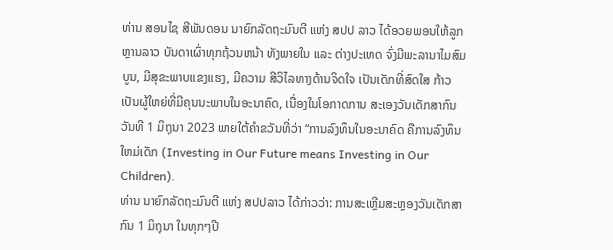ທ່ານ ສອນໄຊ ສີພັນດອນ ນາຍົກລັດຖະມົນຕີ ແຫ່ງ ສປປ ລາວ ໄດ້ອວຍພອນໃຫ້ລູກຫຼານລາວ ບັນດາເຜົ່າທຸກຖ້ວນຫນ້າ ທັງພາຍໃນ ແລະ ຕ່າງປະເທດ ຈົ່ງມີພະລານາໄມສົມບູນ, ມີສຸຂະພາບແຂງແຮງ, ມີຄວາມ ສີວິໄລທາງດ້ານຈິດໃຈ ເປັນເດັກທີ່ສົດໃສ ກ້າວເປັນຜູ້ໃຫຍ່ທີ່ມີຄຸນນະພາບໃນອະນາຄົດ, ເນື່ອງໃນໂອກາດການ ສະເອງວັນເດັກສາກົນ ວັນທີ 1 ມິຖຸນາ 2023 ພາຍໃຕ້ຄໍາຂວັນທີ່ວ່າ “ການລົງທຶນໃນອະນາຄົດ ຄືການລົງທຶນໃຫມ່ເດັກ (Investing in Our Future means Investing in Our Children).
ທ່ານ ນາຍົກລັດຖະມົນຕີ ແຫ່ງ ສປປລາວ ໄດ້ກ່າວວ່າ: ການສະເຫຼີມສະຫຼອງວັນເດັກສາກົນ 1 ມິຖຸນາ ໃນທຸກໆປີ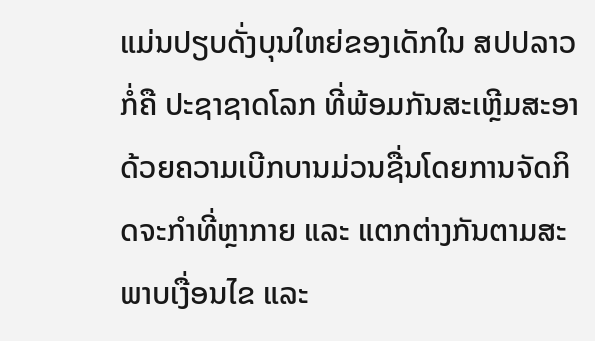ແມ່ນປຽບດັ່ງບຸນໃຫຍ່ຂອງເດັກໃນ ສປປລາວ ກໍ່ຄື ປະຊາຊາດໂລກ ທີ່ພ້ອມກັນສະເຫຼີມສະອາດ້ວຍຄວາມເບີກບານມ່ວນຊື່ນໂດຍການຈັດກິດຈະກໍາທີ່ຫຼາກາຍ ແລະ ແຕກຕ່າງກັນຕາມສະພາບເງື່ອນໄຂ ແລະ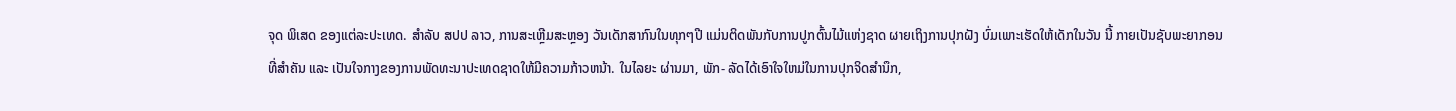ຈຸດ ພິເສດ ຂອງແຕ່ລະປະເທດ. ສໍາລັບ ສປປ ລາວ, ການສະເຫຼີມສະຫຼອງ ວັນເດັກສາກົນໃນທຸກໆປີ ແມ່ນຕິດພັນກັບການປູກຕົ້ນໄມ້ແຫ່ງຊາດ ຜາຍເຖິງການປຸກຝັງ ບົ່ມເພາະເຮັດໃຫ້ເດັກໃນວັນ ນີ້ ກາຍເປັນຊັບພະຍາກອນທີ່ສໍາຄັນ ແລະ ເປັນໃຈກາງຂອງການພັດທະນາປະເທດຊາດໃຫ້ມີຄວາມກ້າວຫນ້າ. ໃນໄລຍະ ຜ່ານມາ, ພັກ- ລັດໄດ້ເອົາໃຈໃຫມ່ໃນການປຸກຈິດສໍານຶກ,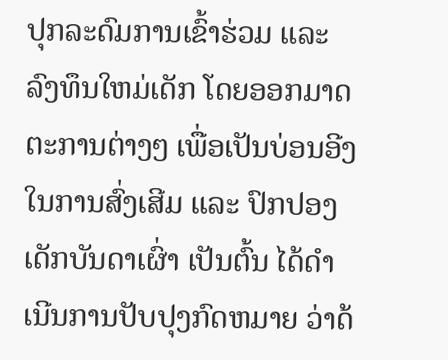ປຸກລະດົມການເຂົ້າຮ່ວມ ແລະ ລົງທຶນໃຫມ່ເດັກ ໂດຍອອກມາດ ຕະການຕ່າງໆ ເພື່ອເປັນບ່ອນອີງໃນການສົ່ງເສີມ ແລະ ປົກປອງເດັກບັນດາເຜົ່າ ເປັນຕົ້ນ ໄດ້ດໍາເນີນການປັບປຸງກົດຫມາຍ ວ່າດ້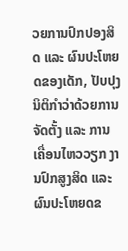ວຍການປົກປອງສິດ ແລະ ຜົນປະໂຫຍດຂອງເດັກ, ປັບປຸງນິຕິກໍາວ່າດ້ວຍການຈັດຕັ້ງ ແລະ ການເຄື່ອນໄຫວວຽກ ງານປົກສູງສິດ ແລະ ຜົນປະໂຫຍດຂ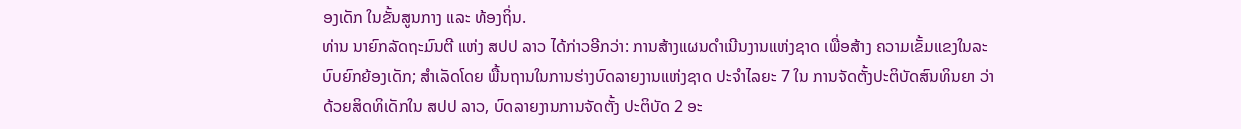ອງເດັກ ໃນຂັ້ນສູນກາງ ແລະ ທ້ອງຖິ່ນ.
ທ່ານ ນາຍົກລັດຖະມົນຕີ ແຫ່ງ ສປປ ລາວ ໄດ້ກ່າວອີກວ່າ: ການສ້າງແຜນດໍາເນີນງານແຫ່ງຊາດ ເພື່ອສ້າງ ຄວາມເຂັ້ມແຂງໃນລະບົບຍົກຍ້ອງເດັກ; ສໍາເລັດໂດຍ ພື້ນຖານໃນການຮ່າງບົດລາຍງານແຫ່ງຊາດ ປະຈໍາໄລຍະ 7 ໃນ ການຈັດຕັ້ງປະຕິບັດສົນທິນຍາ ວ່າດ້ວຍສິດທິເດັກໃນ ສປປ ລາວ, ບົດລາຍງານການຈັດຕັ້ງ ປະຕິບັດ 2 ອະ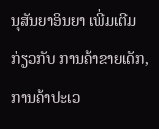ນຸສັນຍາອິນຍາ ເພີ່ມເຕີມ ກ່ຽວກັບ ການຄ້າຂາຍເດັກ, ການຄ້າປະເວ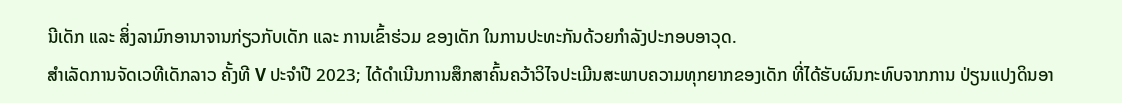ນີເດັກ ແລະ ສິ່ງລາມົກອານາຈານກ່ຽວກັບເດັກ ແລະ ການເຂົ້າຮ່ວມ ຂອງເດັກ ໃນການປະທະກັນດ້ວຍກໍາລັງປະກອບອາວຸດ.
ສຳເລັດການຈັດເວທີເດັກລາວ ຄັ້ງທີ V ປະຈໍາປີ 2023; ໄດ້ດໍາເນີນການສຶກສາຄົ້ນຄວ້າວິໄຈປະເມີນສະພາບຄວາມທຸກຍາກຂອງເດັກ ທີ່ໄດ້ຮັບຜົນກະທົບຈາກການ ປ່ຽນແປງດິນອາ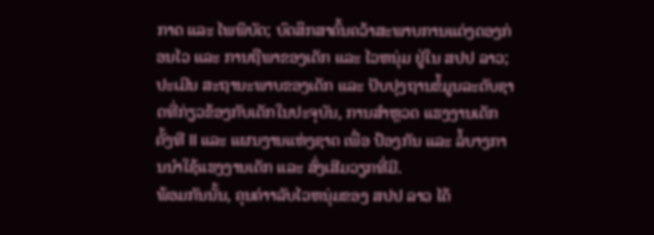ກາດ ແລະ ໄພພິບັດ; ບົດສຶກສາຄົ້ນຄວ້າສະພາບການແຕ່ງດອງກ່ອນໄວ ແລະ ການຖືພາຂອງເດັກ ແລະ ໄວຫນຸ່ມ ຢູ່ໃນ ສປປ ລາວ; ປະເມີນ ສະຖານະພາບຂອງເດັກ ແລະ ປັບປຸງຖານຂໍ້ມູນລະດັບຊາດທີ່ກ່ຽວຂ້ອງກັບເດັກໃນປະຈຸບັນ, ການສໍາຫຼວດ ແຮງງານເດັກ ຄັ້ງທີ II ແລະ ແຜນງານແຫ່ງຊາດ ເພື່ອ ປ້ອງກັນ ແລະ ລໍ້ບາງການນໍາໃຊ້ແຮງງານເດັກ ແລະ ສົ່ງເສີມວຽກທີ່ມີ.
ພ້ອມກັນນັ້ນ, ຄຸນຄ່າາລັບໄວຫນຸ່ມຂອງ ສປປ ລາວ ໄດ້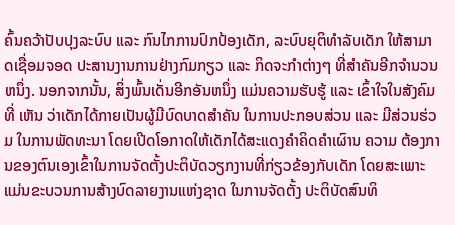ຄົ້ນຄວ້າປັບປຸງລະບົບ ແລະ ກົນໄກການປົກປ້ອງເດັກ, ລະບົບຍຸຕິທໍາລັບເດັກ ໃຫ້ສາມາດເຊື່ອມຈອດ ປະສານງານການຢ່າງກົມກຽວ ແລະ ກິດຈະກໍາຕ່າງໆ ທີ່ສໍາຄັນອີກຈໍານວນຫນຶ່ງ. ນອກຈາກນັ້ນ, ສິ່ງພົ້ນເດັ່ນອີກອັນຫນຶ່ງ ແມ່ນຄວາມຮັບຮູ້ ແລະ ເຂົ້າໃຈໃນສັງຄົມ ທີ່ ເຫັນ ວ່າເດັກໄດ້ກາຍເປັນຜູ້ມີບົດບາດສໍາຄັນ ໃນການປະກອບສ່ວນ ແລະ ມີສ່ວນຮ່ວມ ໃນການພັດທະນາ ໂດຍເປີດໂອກາດໃຫ້ເດັກໄດ້ສະແດງຄໍາຄິດຄໍາເຜົານ ຄວາມ ຕ້ອງການຂອງຕົນເອງເຂົ້າໃນການຈັດຕັ້ງປະຕິບັດວຽກງານທີ່ກ່ຽວຂ້ອງກັບເດັກ ໂດຍສະເພາະແມ່ນຂະບວນການສ້າງບົດລາຍງານແຫ່ງຊາດ ໃນການຈັດຕັ້ງ ປະຕິບັດສົນທິ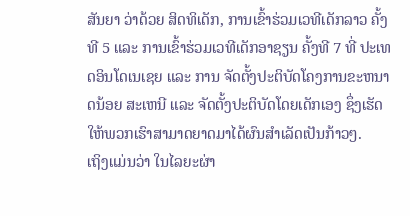ສັນຍາ ວ່າດ້ວຍ ສິດທິເດັກ, ການເຂົ້າຮ່ວມເວທີເດັກລາວ ຄັ້ງທີ 5 ແລະ ການເຂົ້າຮ່ວມເວທີເດັກອາຊຽນ ຄັ້ງທີ 7 ທີ່ ປະເທດອິນໂດເນເຊຍ ແລະ ການ ຈັດຕັ້ງປະຕິບັດໂຄງການຂະຫນາດນ້ອຍ ສະເຫນີ ແລະ ຈັດຕັ້ງປະຕິບັດໂດຍເດັກເອງ ຊຶ່ງເຮັດໃຫ້ພວກເຮົາສາມາດຍາດມາໄດ້ຜົນສໍາເລັດເປັນກ້າວໆ.
ເຖິງແມ່ນວ່າ ໃນໄລຍະຜ່າ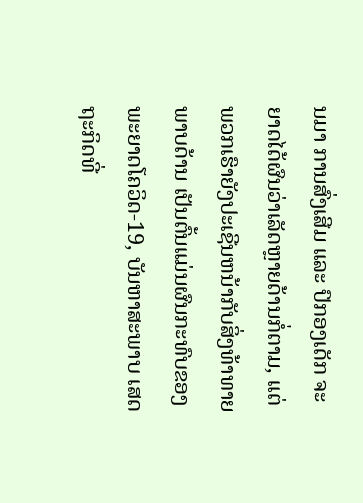ນມາ ການສົ່ງເສີມ ແລະ ປົກອງເດັກ ຈະຍາດໄດ້ຜົນວ່າເລັດຫຼາຍດ້ານກໍ່ຕາມ, ແຕ່ ພວກເຮົາຍັງປະເຊີນຫນ້າກັບສິ່ງທ້າທາຍພາບດ້ານ ເປັນຕົ້ນແມ່ນຜົນກະທົບຂອງພະຍາດໂຄວິດ-19, ບັນຫາສະພາບ ເສດຖະກິດທີ່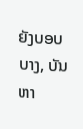ຍັງບອບບາງ, ບັນຫາ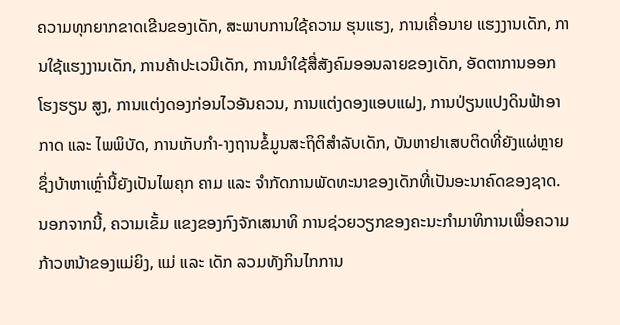ຄວາມທຸກຍາກຂາດເຂີນຂອງເດັກ, ສະພາບການໃຊ້ຄວາມ ຮຸນແຮງ, ການເຄື່ອນາຍ ແຮງງານເດັກ, ການໃຊ້ແຮງງານເດັກ, ການຄ້າປະເວນີເດັກ, ການນໍາໃຊ້ສື່ສັງຄົມອອນລາຍຂອງເດັກ, ອັດຕາການອອກ ໂຮງຮຽນ ສູງ, ການແຕ່ງດອງກ່ອນໄວອັນຄວນ, ການແຕ່ງດອງແອບແຝງ, ການປ່ຽນແປງດິນຟ້າອາກາດ ແລະ ໄພພິບັດ, ການເກັບກໍາ-າງຖານຂໍ້ມູນສະຖິຕິສໍາລັບເດັກ, ບັນຫາຢາເສບຕິດທີ່ຍັງແຜ່ຫຼາຍ ຊຶ່ງບ້າຫາເຫຼົ່ານີ້ຍັງເປັນໄພຄຸກ ຄາມ ແລະ ຈໍາກັດການພັດທະນາຂອງເດັກທີ່ເປັນອະນາຄົດຂອງຊາດ.
ນອກຈາກນີ້, ຄວາມເຂັ້ມ ແຂງຂອງກົງຈັກເສນາທິ ການຊ່ວຍວຽກຂອງຄະນະກໍາມາທິການເພື່ອຄວາມກ້າວຫນ້າຂອງແມ່ຍິງ, ແມ່ ແລະ ເດັກ ລວມທັງກິນໄກການ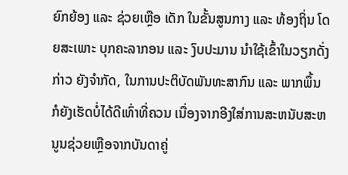ຍົກຍ້ອງ ແລະ ຊ່ວຍເຫຼືອ ເດັກ ໃນຂັ້ນສູນກາງ ແລະ ທ້ອງຖິ່ນ ໂດຍສະເພາະ ບຸກຄະລາກອນ ແລະ ງົບປະມານ ນຳໃຊ້ເຂົ້າໃນວຽກດັ່ງກ່າວ ຍັງຈໍາກັດ, ໃນການປະຕິບັດພັນທະສາກົນ ແລະ ພາກພຶ້ນ ກໍຍັງເຮັດບໍ່ໄດ້ດີເທົ່າທີ່ຄວນ ເນື່ອງຈາກອີງໃສ່ການສະຫນັບສະຫນູນຊ່ວຍເຫຼືອຈາກບັນດາຄູ່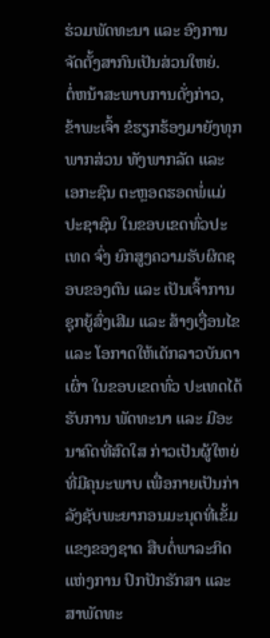ຮ່ວມພັດທະນາ ແລະ ອົງການຈັດຕັ້ງສາກົນເປັນສ່ວນໃຫຍ່.
ຕໍ່ຫນ້າສະພາບການດັ່ງກ່າວ, ຂ້າພະເຈົ້າ ຂໍຮຽກຮ້ອງມາຍັງທຸກພາກສ່ວນ ທັງພາກລັດ ແລະ ເອກະຊົນ ຕະຫຼອດຮອດພໍ່ແມ່ປະຊາຊົນ ໃນຂອບເຂດທົ່ວປະເທດ ຈົ່ງ ຍົກສູງຄວາມຮັບຜິດຊອບຂອງຕົນ ແລະ ເປັນເຈົ້າການ ຊຸກຍູ້ສົ່ງເສີມ ແລະ ສ້າງເງື່ອນໄຂ ແລະ ໂອກາດໃຫ້ເດັກລາວບັນດາເຜົ່າ ໃນຂອບເຂດທົ່ວ ປະເທດໄດ້ຮັບການ ພັດທະນາ ແລະ ມີອະນາຄົດທີ່ສົດໃສ ກ່າວເປັນຜູ້ໃຫຍ່ທີ່ມີຄຸນະພາບ ເພື່ອກາຍເປັນກ່າລັງຊັບພະຍາກອນມະນຸດທີ່ເຂັ້ມແຂງຂອງຊາດ ສືບຕໍ່ພາລະກິດ ແຫ່ງການ ປົກປັກຮັກສາ ແລະ ສາພັດທະ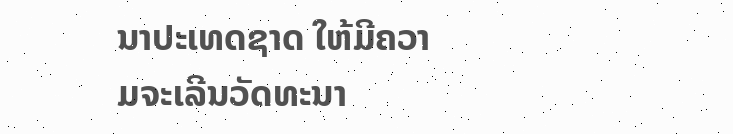ນາປະເທດຊາດ ໃຫ້ມີຄວາມຈະເລີນວັດທະນາ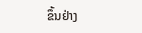ຂຶ້ນຢ່າງ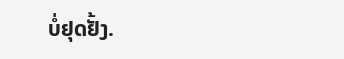ບໍ່ຢຸດຢັ້ງ.